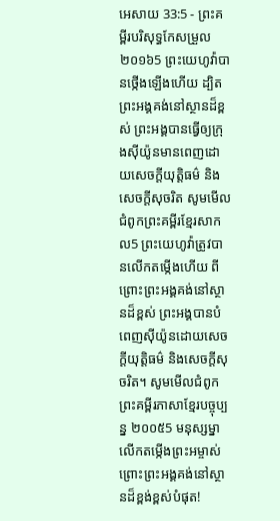អេសាយ 33:5 - ព្រះគម្ពីរបរិសុទ្ធកែសម្រួល ២០១៦5 ព្រះយេហូវ៉ាបានថ្កើងឡើងហើយ ដ្បិតព្រះអង្គគង់នៅស្ថានដ៏ខ្ពស់ ព្រះអង្គបានធ្វើឲ្យក្រុងស៊ីយ៉ូនមានពេញដោយសេចក្ដីយុត្តិធម៌ និងសេចក្ដីសុចរិត សូមមើលជំពូកព្រះគម្ពីរខ្មែរសាកល5 ព្រះយេហូវ៉ាត្រូវបានលើកតម្កើងហើយ ពីព្រោះព្រះអង្គគង់នៅស្ថានដ៏ខ្ពស់ ព្រះអង្គបានបំពេញស៊ីយ៉ូនដោយសេចក្ដីយុត្តិធម៌ និងសេចក្ដីសុចរិត។ សូមមើលជំពូកព្រះគម្ពីរភាសាខ្មែរបច្ចុប្បន្ន ២០០៥5 មនុស្សម្នាលើកតម្កើងព្រះអម្ចាស់ ព្រោះព្រះអង្គគង់នៅស្ថានដ៏ខ្ពង់ខ្ពស់បំផុត!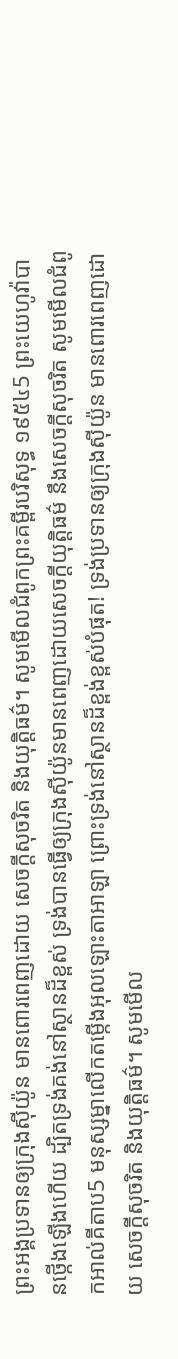ព្រះអង្គប្រទានឲ្យក្រុងស៊ីយ៉ូន មានពោរពេញដោយ សេចក្ដីសុចរិត និងយុត្តិធម៌។ សូមមើលជំពូកព្រះគម្ពីរបរិសុទ្ធ ១៩៥៤5 ព្រះយេហូវ៉ាបានថ្កើងឡើងហើយ ដ្បិតទ្រង់គង់នៅស្ថានដ៏ខ្ពស់ ទ្រង់បានធ្វើឲ្យក្រុងស៊ីយ៉ូនមានពេញដោយសេចក្ដីយុត្តិធម៌ នឹងសេចក្ដីសុចរិត សូមមើលជំពូកអាល់គីតាប5 មនុស្សម្នាលើកតម្កើងអុលឡោះតាអាឡា ព្រោះទ្រង់នៅស្ថានដ៏ខ្ពង់ខ្ពស់បំផុត! ទ្រង់ប្រទានឲ្យក្រុងស៊ីយ៉ូន មានពោរពេញដោយ សេចក្ដីសុចរិត និងយុត្តិធម៌។ សូមមើល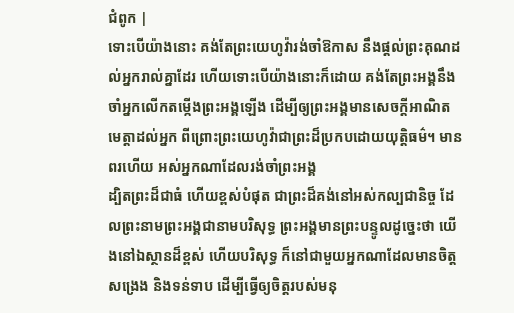ជំពូក |
ទោះបើយ៉ាងនោះ គង់តែព្រះយេហូវ៉ារង់ចាំឱកាស នឹងផ្តល់ព្រះគុណដល់អ្នករាល់គ្នាដែរ ហើយទោះបើយ៉ាងនោះក៏ដោយ គង់តែព្រះអង្គនឹងចាំអ្នកលើកតម្កើងព្រះអង្គឡើង ដើម្បីឲ្យព្រះអង្គមានសេចក្ដីអាណិតមេត្តាដល់អ្នក ពីព្រោះព្រះយេហូវ៉ាជាព្រះដ៏ប្រកបដោយយុត្តិធម៌។ មានពរហើយ អស់អ្នកណាដែលរង់ចាំព្រះអង្គ
ដ្បិតព្រះដ៏ជាធំ ហើយខ្ពស់បំផុត ជាព្រះដ៏គង់នៅអស់កល្បជានិច្ច ដែលព្រះនាមព្រះអង្គជានាមបរិសុទ្ធ ព្រះអង្គមានព្រះបន្ទូលដូច្នេះថា យើងនៅឯស្ថានដ៏ខ្ពស់ ហើយបរិសុទ្ធ ក៏នៅជាមួយអ្នកណាដែលមានចិត្តសង្រេង និងទន់ទាប ដើម្បីធ្វើឲ្យចិត្តរបស់មនុ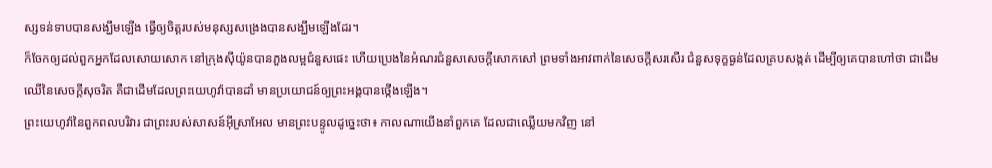ស្សទន់ទាបបានសង្ឃឹមឡើង ធ្វើឲ្យចិត្តរបស់មនុស្សសង្រេងបានសង្ឃឹមឡើងដែរ។
ក៏ចែកឲ្យដល់ពួកអ្នកដែលសោយសោក នៅក្រុងស៊ីយ៉ូនបានភួងលម្អជំនួសផេះ ហើយប្រេងនៃអំណរជំនួសសេចក្ដីសោកសៅ ព្រមទាំងអាវពាក់នៃសេចក្ដីសរសើរ ជំនួសទុក្ខធ្ងន់ដែលគ្របសង្កត់ ដើម្បីឲ្យគេបានហៅថា ជាដើមឈើនៃសេចក្ដីសុចរិត គឺជាដើមដែលព្រះយេហូវ៉ាបានដាំ មានប្រយោជន៍ឲ្យព្រះអង្គបានថ្កើងឡើង។
ព្រះយេហូវ៉ានៃពួកពលបរិវារ ជាព្រះរបស់សាសន៍អ៊ីស្រាអែល មានព្រះបន្ទូលដូច្នេះថា៖ កាលណាយើងនាំពួកគេ ដែលជាឈ្លើយមកវិញ នៅ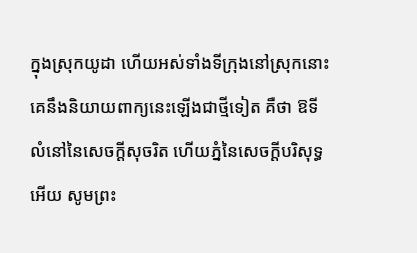ក្នុងស្រុកយូដា ហើយអស់ទាំងទីក្រុងនៅស្រុកនោះ គេនឹងនិយាយពាក្យនេះឡើងជាថ្មីទៀត គឺថា ឱទីលំនៅនៃសេចក្ដីសុចរិត ហើយភ្នំនៃសេចក្ដីបរិសុទ្ធអើយ សូមព្រះ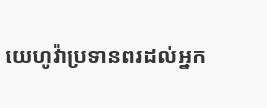យេហូវ៉ាប្រទានពរដល់អ្នក